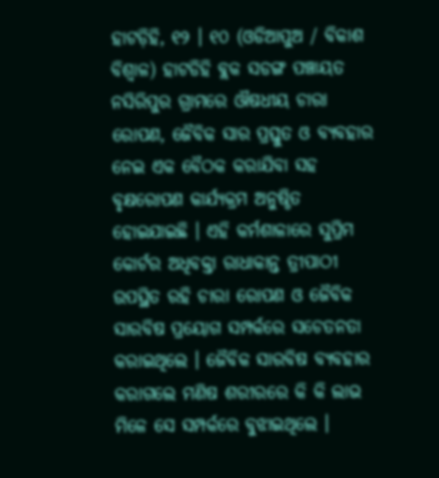ହାଟଡ଼ିହି, ୧୨ । ୧୦ (ଓଡିଆପୁଅ / ବିକାଶ ବିଶ୍ୱାଳ) ହାଟଡିହି ବ୍ଲକ ସଡଙ୍ଗ ପଞ୍ଚାୟତ ନସିରିପୁର ଗ୍ରାମରେ ଔଷଧୀୟ ଚାରା ରୋପଣ, ଜୈବିକ ସାର ପ୍ରସ୍ତୁତ ଓ ବ୍ୟବହାର ନେଇ ଏକ ବୈଠକ କରାଯିବା ସହ ବୃକ୍ଷରୋପଣ କାର୍ଯ୍ୟକ୍ରମ ଅନୁଷ୍ଠିତ ହୋଇଯାଇଛି । ଏହି କର୍ମଶାଳାରେ ସୁପ୍ରିମ କୋର୍ଟର ଅଧିବକ୍ତା ରାଧାକାନ୍ତ ତ୍ରୀପାଠୀ ଉପସ୍ଥିତ ରହି ଚାରା ରୋପଣ ଓ ଜୈବିକ ସାରବିଷ ପ୍ରୟୋଗ ସମ୍ପର୍କରେ ସଚେତନତା କରାଇଥିଲେ । ଜୈବିକ ସାରବିଷ ବ୍ୟବହାର କରାଗଲେ ମଣିଷ ଶରୀରରେ କି କି ଲାଭ ମିଳେ ସେ ସମ୍ପର୍କରେ ବୁଝାଇଥିଲେ ।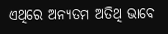ଏଥିରେ ଅନ୍ୟତମ ଅତିଥି ଭାବେ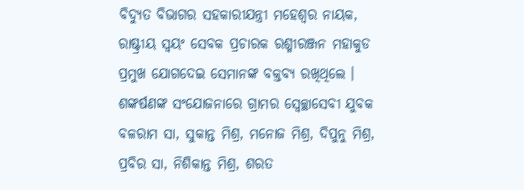ବିଦ୍ୟୁତ ବିଭାଗର ସହକାରୀଯନ୍ତ୍ରୀ ମହେଶ୍ୱର ନାୟକ, ରାଷ୍ଟ୍ରୀୟ ସ୍ୱୟଂ ସେବକ ପ୍ରଚାରକ ରଶ୍ମୀରଞ୍ଜନ ମହାକୁଡ ପ୍ରମୁଖ ଯୋଗଦେଇ ସେମାନଙ୍କ ବକ୍ତବ୍ୟ ରଖିଥିଲେ । ଶଙ୍କର୍ଷଣଙ୍କ ସଂଯୋଜନାରେ ଗ୍ରାମର ସ୍ୱେଚ୍ଛାସେବୀ ଯୁବକ ବଳରାମ ସା, ସୁକାନ୍ତ ମିଶ୍ର, ମନୋଜ ମିଶ୍ର, ଦିପୁନୁ ମିଶ୍ର, ପ୍ରବିର ସା, ନିଶିକାନ୍ତ ମିଶ୍ର, ଶରତ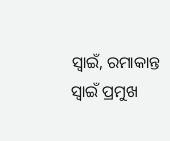ସ୍ୱାଇଁ, ରମାକାନ୍ତ ସ୍ୱାଇଁ ପ୍ରମୁଖ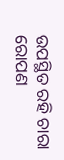ଉପସ୍ଥିତ ରହି ଚାରା ରୋପଣ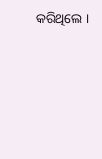କରିଥିଲେ ।